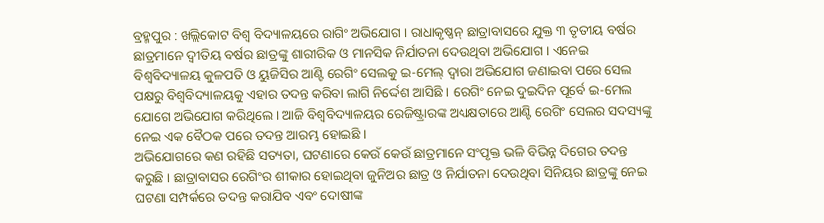ବ୍ରହ୍ମପୁର : ଖଲ୍ଲିକୋଟ ବିଶ୍ୱ ବିଦ୍ୟାଳୟରେ ରାଗିଂ ଅଭିଯୋଗ । ରାଧାକୃଷ୍ଣନ୍ ଛାତ୍ରାବାସରେ ଯୁକ୍ତ ୩ ତୃତୀୟ ବର୍ଷର ଛାତ୍ରମାନେ ଦ୍ୱୀତିୟ ବର୍ଷର ଛାତ୍ରଙ୍କୁ ଶାରୀରିକ ଓ ମାନସିକ ନିର୍ଯାତନା ଦେଉଥିବା ଅଭିଯୋଗ । ଏନେଇ ବିଶ୍ୱବିଦ୍ୟାଳୟ କୁଳପତି ଓ ୟୁଜିସିର ଆଣ୍ଟି ରେଗିଂ ସେଲକୁ ଇ-ମେଲ୍ ଦ୍ୱାରା ଅଭିଯୋଗ ଜଣାଇବା ପରେ ସେଲ ପକ୍ଷରୁ ବିଶ୍ୱବିଦ୍ୟାଳୟକୁ ଏହାର ତଦନ୍ତ କରିବା ଲାଗି ନିର୍ଦ୍ଦେଶ ଆସିଛି । ରେଗିଂ ନେଇ ଦୁଇଦିନ ପୂର୍ବେ ଇ-ମେଲ ଯୋଗେ ଅଭିଯୋଗ କରିଥିଲେ । ଆଜି ବିଶ୍ୱବିଦ୍ୟାଳୟର ରେଜିଷ୍ଟ୍ରାରଙ୍କ ଅଧ୍ୟକ୍ଷତାରେ ଆଣ୍ଟି ରେଗିଂ ସେଲର ସଦସ୍ୟଙ୍କୁ ନେଇ ଏକ ବୈଠକ ପରେ ତଦନ୍ତ ଆରମ୍ଭ ହୋଇଛି ।
ଅଭିଯୋଗରେ କଣ ରହିଛି ସତ୍ୟତା, ଘଟଣାରେ କେଉଁ କେଉଁ ଛାତ୍ରମାନେ ସଂପୃକ୍ତ ଭଳି ବିଭିନ୍ନ ଦିଗେର ତଦନ୍ତ କରୁଛି । ଛାତ୍ରାବାସର ରେଗିଂର ଶୀକାର ହୋଇଥିବା ଜୁନିଅର ଛାତ୍ର ଓ ନିର୍ଯାତନା ଦେଉଥିବା ସିନିୟର ଛାତ୍ରଙ୍କୁ ନେଇ ଘଟଣା ସମ୍ପର୍କରେ ତଦନ୍ତ କରାଯିବ ଏବଂ ଦୋଷୀଙ୍କ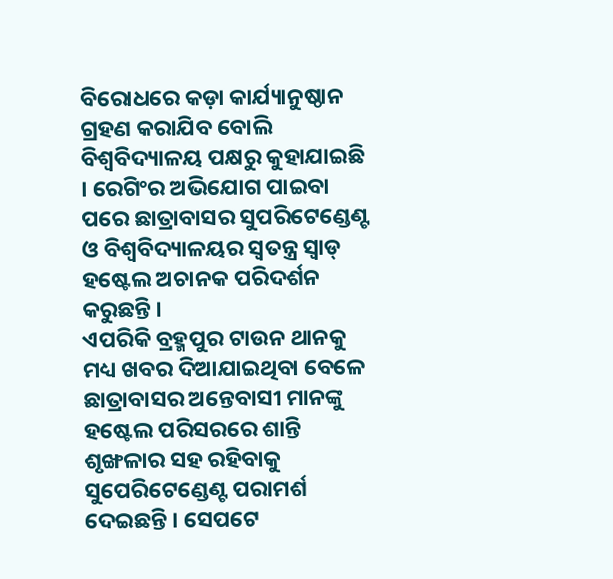ବିରୋଧରେ କଡ଼ା କାର୍ଯ୍ୟାନୁଷ୍ଠାନ ଗ୍ରହଣ କରାଯିବ ବୋଲି ବିଶ୍ୱବିଦ୍ୟାଳୟ ପକ୍ଷରୁ କୁହାଯାଇଛି । ରେଗିଂର ଅଭିଯୋଗ ପାଇବା ପରେ ଛାତ୍ରାବାସର ସୁପରିଟେଣ୍ଡେଣ୍ଟ ଓ ବିଶ୍ୱବିଦ୍ୟାଳୟର ସ୍ୱତନ୍ତ୍ର ସ୍ୱାଡ୍ ହଷ୍ଟେଲ ଅଚାନକ ପରିଦର୍ଶନ କରୁଛନ୍ତି ।
ଏପରିକି ବ୍ରହ୍ମପୁର ଟାଉନ ଥାନକୁ ମଧ୍ୟ ଖବର ଦିଆଯାଇଥିବା ବେଳେ ଛାତ୍ରାବାସର ଅନ୍ତେବାସୀ ମାନଙ୍କୁ ହଷ୍ଟେଲ ପରିସରରେ ଶାନ୍ତି ଶୃଙ୍ଖଳାର ସହ ରହିବାକୁ ସୁପେରିଟେଣ୍ଡେଣ୍ଟ ପରାମର୍ଶ ଦେଇଛନ୍ତି । ସେପଟେ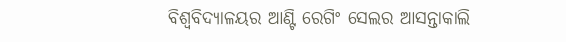ବିଶ୍ୱବିଦ୍ୟାଳୟର ଆଣ୍ଟି ରେଗିଂ ସେଲର ଆସନ୍ତାକାଲି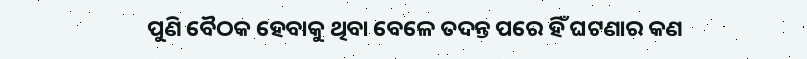ପୁଣି ବୈଠକ ହେବାକୁ ଥିବା ବେଳେ ତଦନ୍ତ ପରେ ହିଁ ଘଟଣାର କଣ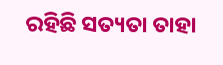ରହିଛି ସତ୍ୟତା ତାହା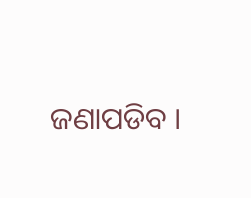ଜଣାପଡିବ ।